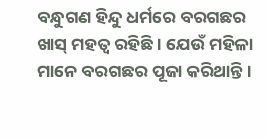ବନ୍ଧୁଗଣ ହିନ୍ଦୁ ଧର୍ମରେ ବରଗଛର ଖାସ୍ ମହତ୍ଵ ରହିଛି। ଯେଉଁ ମହିଳା ମାନେ ବରଗଛର ପୂଜା କରିଥାନ୍ତି ।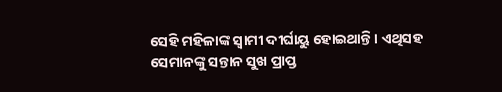ସେହି ମହିଳାଙ୍କ ସ୍ଵାମୀ ଦୀର୍ଘାୟୁ ହୋଇଥାନ୍ତି । ଏଥିସହ ସେମାନଙ୍କୁ ସନ୍ତାନ ସୁଖ ପ୍ରାପ୍ତ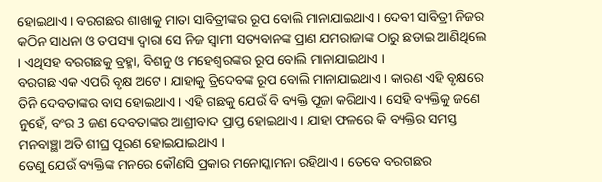ହୋଇଥାଏ । ବରଗଛର ଶାଖାକୁ ମାତା ସାବିତ୍ରୀଙ୍କର ରୂପ ବୋଲି ମାନାଯାଇଥାଏ । ଦେବୀ ସାବିତ୍ରୀ ନିଜର କଠିନ ସାଧନା ଓ ତପସ୍ୟା ଦ୍ଵାରା ସେ ନିଜ ସ୍ଵାମୀ ସତ୍ୟବାନଙ୍କ ପ୍ରାଣ ଯମରାଜାଙ୍କ ଠାରୁ ଛଡାଇ ଆଣିଥିଲେ । ଏଥିସହ ବରଗଛକୁ ବ୍ରହ୍ମା, ବିଶନୁ ଓ ମହେଶ୍ଵରଙ୍କର ରୂପ ବୋଲି ମାନାଯାଇଥାଏ ।
ବରଗଛ ଏକ ଏପରି ବୃକ୍ଷ ଅଟେ । ଯାହାକୁ ତ୍ରିଦେବଙ୍କ ରୂପ ବୋଲି ମାନାଯାଇଥାଏ । କାରଣ ଏହି ବୃକ୍ଷରେ ତିନି ଦେବତାଙ୍କର ବାସ ହୋଇଥାଏ । ଏହି ଗଛକୁ ଯେଉଁ ବି ବ୍ୟକ୍ତି ପୂଜା କରିଥାଏ । ସେହି ବ୍ୟକ୍ତିକୁ ଜଣେ ନୁହେଁ, ବଂର 3 ଜଣ ଦେବତାଙ୍କର ଆଶ୍ରୀବାଦ ପ୍ରାପ୍ତ ହୋଇଥାଏ । ଯାହା ଫଳରେ କି ବ୍ୟକ୍ତିର ସମସ୍ତ ମନବାଞ୍ଛା ଅତି ଶୀଘ୍ର ପୂରଣ ହୋଇଯାଇଥାଏ ।
ତେଣୁ ଯେଉଁ ବ୍ୟକ୍ତିଙ୍କ ମନରେ କୌଣସି ପ୍ରକାର ମନୋସ୍କାମନା ରହିଥାଏ । ତେବେ ବରଗଛର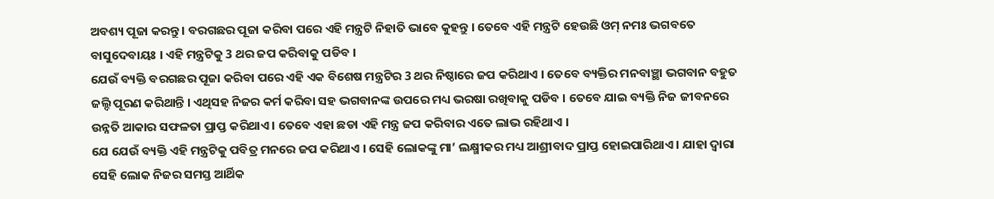ଅବଶ୍ୟ ପୂଜା କରନ୍ତୁ । ବରଗଛର ପୂଜା କରିବା ପରେ ଏହି ମନ୍ତ୍ରଟି ନିହାତି ଭାବେ କୁହନ୍ତୁ । ତେବେ ଏହି ମନ୍ତ୍ରଟି ହେଉଛି ଓମ୍ ନମଃ ଭଗବତେ ବାସୁଦେବାୟଃ । ଏହି ମନ୍ତ୍ରଟିକୁ 3 ଥର ଜପ କରିବାକୁ ପଡିବ ।
ଯେଉଁ ବ୍ୟକ୍ତି ବରଗଛର ପୂଜା କରିବା ପରେ ଏହି ଏକ ବିଶେଷ ମନ୍ତ୍ରଟିର 3 ଥର ନିଷ୍ଠାରେ ଜପ କରିଥାଏ । ତେବେ ବ୍ୟକ୍ତିର ମନବାଞ୍ଛା ଭଗବାନ ବହୁତ ଜଲ୍ଦି ପୂରଣ କରିଥାନ୍ତି । ଏଥିସହ ନିଜର କର୍ମ କରିବା ସହ ଭଗବାନଙ୍କ ଉପରେ ମଧ୍ୟ ଭରଷା ରଖିବାକୁ ପଡିବ । ତେବେ ଯାଇ ବ୍ୟକ୍ତି ନିଜ ଜୀବନରେ ଉନ୍ନତି ଆକାର ସଫଳତା ପ୍ରାପ୍ତ କରିଥାଏ । ତେବେ ଏହା ଛଡା ଏହି ମନ୍ତ୍ର ଜପ କରିବାର ଏତେ ଲାଭ ରହିଥାଏ ।
ଯେ ଯେଉଁ ବ୍ୟକ୍ତି ଏହି ମନ୍ତ୍ରଟିକୁ ପବିତ୍ର ମନରେ ଜପ କରିଥାଏ । ସେହି ଲୋକଙ୍କୁ ମା’ ଲକ୍ଷ୍ମୀକର ମଧ୍ୟ ଆଶ୍ରୀବାଦ ପ୍ରାପ୍ତ ହୋଇପାରିଥାଏ । ଯାହା ଦ୍ଵାରା ସେହି ଲୋକ ନିଜର ସମସ୍ତ ଆର୍ଥିକ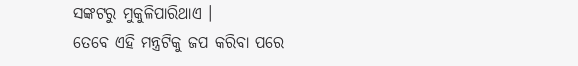ସଙ୍କଟରୁ ମୁକୁଳିପାରିଥାଏ ।
ତେବେ ଏହି ମନ୍ତ୍ରଟିକୁ ଜପ କରିବା ପରେ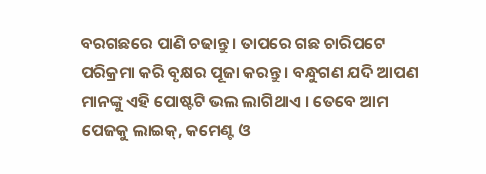ବରଗଛରେ ପାଣି ଚଢାନ୍ତୁ । ତାପରେ ଗଛ ଚାରିପଟେ ପରିକ୍ରମା କରି ବୃକ୍ଷର ପୂଜା କରନ୍ତୁ । ବନ୍ଧୁଗଣ ଯଦି ଆପଣ ମାନଙ୍କୁ ଏହି ପୋଷ୍ଟଟି ଭଲ ଲାଗିଥାଏ । ତେବେ ଆମ ପେଜକୁ ଲାଇକ୍, କମେଣ୍ଟ ଓ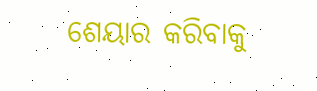ଶେୟାର କରିବାକୁ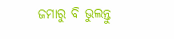ଜମାରୁ ବି ଭୁଲନ୍ତୁ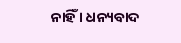ନାହିଁ । ଧନ୍ୟବାଦ